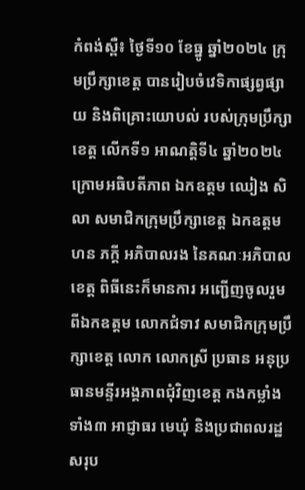កំពង់ស្ពឺ៖ ថ្ងៃទី១០ ខែធ្នូ ឆ្នាំ២០២៤ ក្រុមប្រឹក្សាខេត្ត បានរៀបចំវេទិកាផ្សព្វផ្សាយ និងពិគ្រោះយោបល់ របស់ក្រុមប្រឹក្សាខេត្ត លើកទី១ អាណត្តិទី៤ ឆ្នាំ២០២៤ ក្រោមអធិបតីភាព ឯកឧត្តម ឈៀង សិលា សមាជិកក្រុមប្រឹក្សាខេត្ត ឯកឧត្តម ហន ភក្តី អភិបាលរង នៃគណៈអភិបាលខេត្ត ពិធីនេះក៏មានការ អញ្ជើញចូលរួមពីឯកឧត្តម លោកជំទាវ សមាជិកក្រុមប្រឹក្សាខេត្ត លោក លោកស្រី ប្រធាន អនុប្រធានមន្ទីរអង្គភាពជុំវិញខេត្ត កងកម្លាំងទាំង៣ អាជ្ញាធរ មេឃុំ និងប្រជាពលរដ្ឋសរុប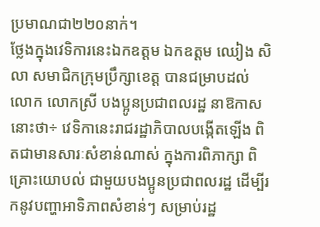ប្រមាណជា២២០នាក់។
ថ្លែងក្នុងវេទិការនេះឯកឧត្តម ឯកឧត្តម ឈៀង សិលា សមាជិកក្រុមប្រឹក្សាខេត្ត បានជម្រាបដល់ លោក លោកស្រី បងប្អូនប្រជាពលរដ្ឋ នាឱកាសនោះថា÷ វេទិកានេះរាជរដ្ឋាភិបាលបង្កើតឡើង ពិតជាមានសារៈសំខាន់ណាស់ ក្នុងការពិភាក្សា ពិគ្រោះយោបល់ ជាមួយបងប្អូនប្រជាពលរដ្ឋ ដើម្បីរកនូវបញ្ហាអាទិភាពសំខាន់ៗ សម្រាប់រដ្ឋ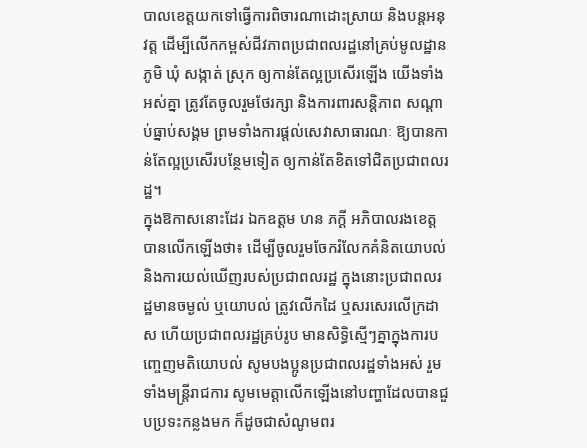បាលខេត្តយកទៅធ្វើការពិចារណាដោះស្រាយ និងបន្តអនុវត្ត ដើម្បីលើកកម្ពស់ជីវភាពប្រជាពលរដ្ឋនៅគ្រប់មូលដ្ឋាន ភូមិ ឃុំ សង្កាត់ ស្រុក ឲ្យកាន់តែល្អប្រសើរឡើង យើងទាំងអស់គ្នា ត្រូវតែចូលរួមថែរក្សា និងការពារសន្តិភាព សណ្តាប់ធ្នាប់សង្គម ព្រមទាំងការផ្តល់សេវាសាធារណៈ ឱ្យបានកាន់តែល្អប្រសើរបន្ថែមទៀត ឲ្យកាន់តែខិតទៅជិតប្រជាពលរដ្ឋ។
ក្នុងឱកាសនោះដែរ ឯកឧត្តម ហន ភក្តី អភិបាលរងខេត្ត បានលើកឡើងថា៖ ដើម្បីចូលរួមចែករំលែកគំនិតយោបល់ និងការយល់ឃើញរបស់ប្រជាពលរដ្ឋ ក្នុងនោះប្រជាពលរដ្ឋមានចម្ងល់ ឬយោបល់ ត្រូវលើកដៃ ឬសរសេរលើក្រដាស ហើយប្រជាពលរដ្ឋគ្រប់រូប មានសិទ្ធិស្មើៗគ្នាក្នុងការបញ្ចេញមតិយោបល់ សូមបងប្អូនប្រជាពលរដ្ឋទាំងអស់ រួមទាំងមន្ត្រីរាជការ សូមមេត្តាលើកឡើងនៅបញ្ហាដែលបានជួបប្រទះកន្លងមក ក៏ដូចជាសំណូមពរ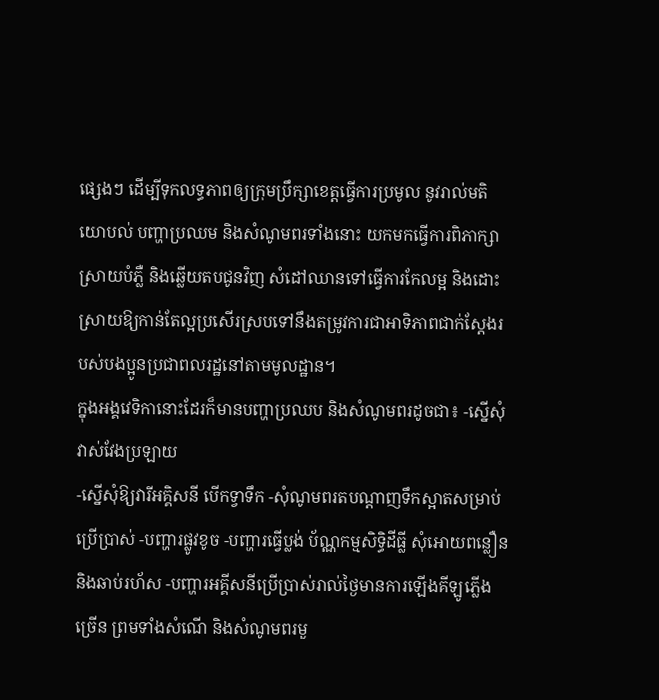ផ្សេងៗ ដើម្បីទុកលទ្ធភាពឲ្យក្រុមប្រឹក្សាខេត្តធ្វើការប្រមូល នូវរាល់មតិយោបល់ បញ្ហាប្រឈម និងសំណូមពរទាំងនោះ យកមកធ្វើការពិភាក្សាស្រាយបំភ្លឺ និងឆ្លើយតបជូនវិញ សំដៅឈានទៅធ្វើការកែលម្អ និងដោះស្រាយឱ្យកាន់តែល្អប្រសើរស្របទៅនឹងតម្រូវការជាអាទិភាពជាក់ស្តែងរបស់បងប្អូនប្រជាពលរដ្ឋនៅតាមមូលដ្ឋាន។
ក្នុងអង្គវេទិកានោះដែរក៏មានបញ្ហាប្រឈប និងសំណូមពរដូចជា៖ -ស្នើសុំវាស់វែងប្រឡាយ
-ស្នើសុំឱ្យវារីអគ្គិសនី បើកទ្វាទឹក -សុំណូមពរតបណ្តាញទឹកស្អាតសម្រាប់ប្រើប្រាស់ -បញ្ហារផ្លូវខូច -បញ្ហារធ្វើប្លង់ ប័ណ្ណកម្មសិទ្ធិដីធ្លី សុំអោយពន្លឿននិងឆាប់រហ័ស -បញ្ហារអគ្គីសនីប្រើប្រាស់រាល់ថ្ងៃមានការឡើងគីឡូភ្លើងច្រើន ព្រមទាំងសំណើ និងសំណូមពរមួ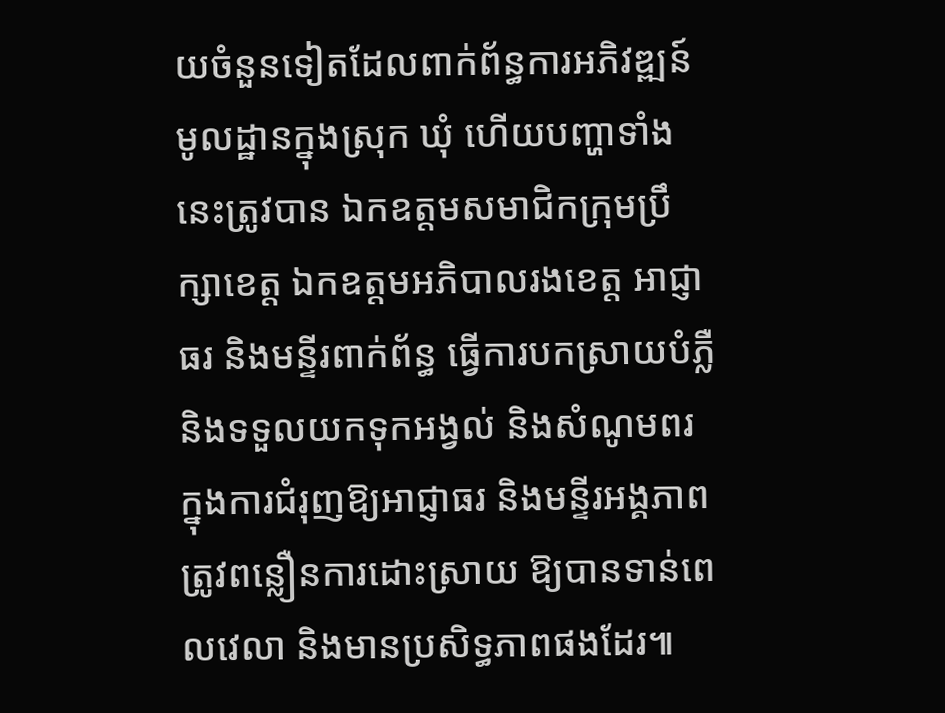យចំនួនទៀតដែលពាក់ព័ន្ធការអភិវឌ្ឍន៍មូលដ្ឋានក្នុងស្រុក ឃុំ ហើយបញ្ហាទាំងនេះត្រូវបាន ឯកឧត្តមសមាជិកក្រុមប្រឹក្សាខេត្ត ឯកឧត្តមអភិបាលរងខេត្ត អាជ្ញាធរ និងមន្ទីរពាក់ព័ន្ធ ធ្វើការបកស្រាយបំភ្លឺ និងទទួលយកទុកអង្វល់ និងសំណូមពរ ក្នុងការជំរុញឱ្យអាជ្ញាធរ និងមន្ទីរអង្គភាព ត្រូវពន្លឿនការដោះស្រាយ ឱ្យបានទាន់ពេលវេលា និងមានប្រសិទ្ធភាពផងដែរ៕